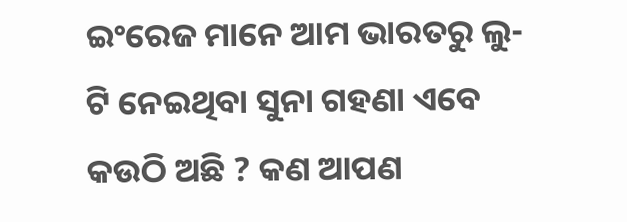ଇଂରେଜ ମାନେ ଆମ ଭାରତରୁ ଲୁ-ଟି ନେଇଥିବା ସୁନା ଗହଣା ଏବେ କଉଠି ଅଛି ? କଣ ଆପଣ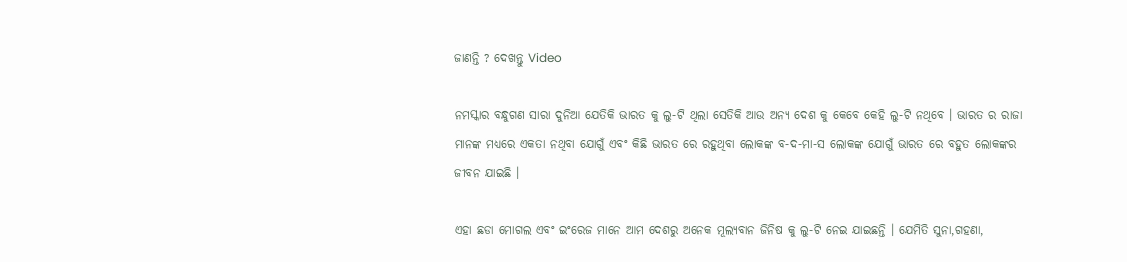ଜାଣନ୍ତି ? ଦେଖନ୍ତୁ Video

ନମସ୍କାର ବନ୍ଧୁଗଣ ସାରା ଦୁନିଆ ଯେତିକି ଭାରତ କୁ ଲୁ-ଟି ଥିଲା ସେତିକି ଆଉ ଅନ୍ୟ ଦେଶ କୁ କେବେ କେହି ଲୁ-ଟି ନଥିବେ । ଭାରତ ର ରାଜା ମାନଙ୍କ ମଧ୍ୟରେ ଏକତା ନଥିବା ଯୋଗୁଁ ଏବଂ କିଛି ଭାରତ ରେ ରହୁଥିବା ଲୋକଙ୍କ ବ-ଦ-ମା-ସ ଲୋକଙ୍କ ଯୋଗୁଁ ଭାରତ ରେ ବହୁତ ଲୋକଙ୍କର ଜୀବନ ଯାଇଛି ।

ଏହା ଛଡା ମୋଗଲ ଏବଂ ଇଂରେଜ ମାନେ ଆମ ଦେଶରୁ ଅନେକ ମୂଲ୍ୟବାନ ଜିନିଷ କୁ ଲୁ-ଟି ନେଇ ଯାଇଛନ୍ତି । ଯେମିତି ସୁନା,ଗହଣା,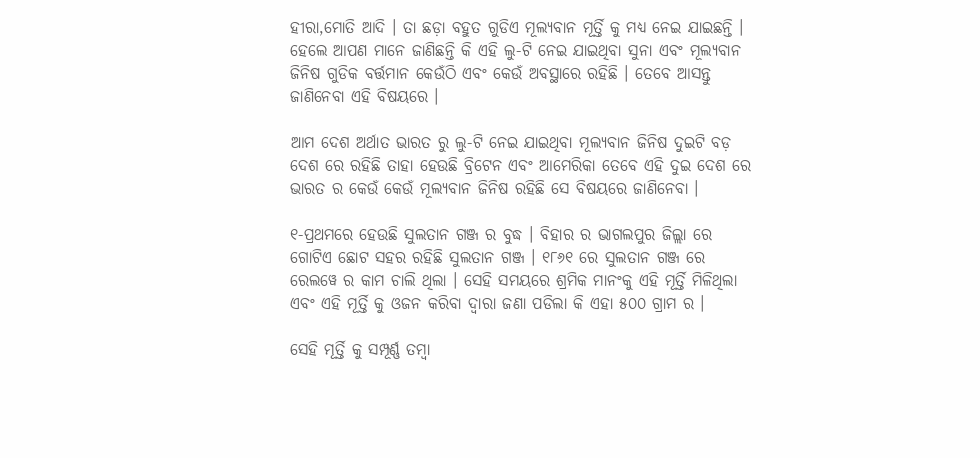ହୀରା,ମୋତି ଆଦି । ତା ଛଡ଼ା ବହୁତ ଗୁଡିଏ ମୂଲ୍ୟବାନ ମୂର୍ତ୍ତି କୁ ମଧ୍ୟ ନେଇ ଯାଇଛନ୍ତି । ହେଲେ ଆପଣ ମାନେ ଜାଣିଛନ୍ତି କି ଏହି ଲୁ-ଟି ନେଇ ଯାଇଥିବା ସୁନା ଏବଂ ମୂଲ୍ୟବାନ ଜିନିଷ ଗୁଡିକ ବର୍ତ୍ତମାନ କେଉଁଠି ଏବଂ କେଉଁ ଅବସ୍ଥାରେ ରହିଛି । ତେବେ ଆସନ୍ତୁ ଜାଣିନେବା ଏହି ବିଷୟରେ ।

ଆମ ଦେଶ ଅର୍ଥାତ ଭାରତ ରୁ ଲୁ-ଟି ନେଇ ଯାଇଥିବା ମୂଲ୍ୟବାନ ଜିନିଷ ଦୁଇଟି ବଡ଼ ଦେଶ ରେ ରହିଛି ତାହା ହେଉଛି ବ୍ରିଟେନ ଏବଂ ଆମେରିକା ତେବେ ଏହି ଦୁଇ ଦେଶ ରେ ଭାରତ ର କେଉଁ କେଉଁ ମୂଲ୍ୟବାନ ଜିନିଷ ରହିଛି ସେ ବିଷୟରେ ଜାଣିନେବା ।

୧-ପ୍ରଥମରେ ହେଉଛି ସୁଲତାନ ଗଞ୍ଜ ର ବୁଦ୍ଧ । ବିହାର ର ଭାଗଲପୁର ଜିଲ୍ଲା ରେ ଗୋଟିଏ ଛୋଟ ସହର ରହିଛି ସୁଲତାନ ଗଞ୍ଜ । ୧୮୬୧ ରେ ସୁଲତାନ ଗଞ୍ଜ ରେ ରେଲୱେ ର କାମ ଚାଲି ଥିଲା । ସେହି ସମୟରେ ଶ୍ରମିକ ମାନଂକୁ ଏହି ମୂର୍ତ୍ତି ମିଳିଥିଲା ଏବଂ ଏହି ମୂର୍ତ୍ତି କୁ ଓଜନ କରିବା ଦ୍ୱାରା ଜଣା ପଡିଲା କି ଏହା ୫୦୦ ଗ୍ରାମ ର ।

ସେହି ମୂର୍ତ୍ତି କୁ ସମ୍ପୂର୍ଣ୍ଣ ତମ୍ବା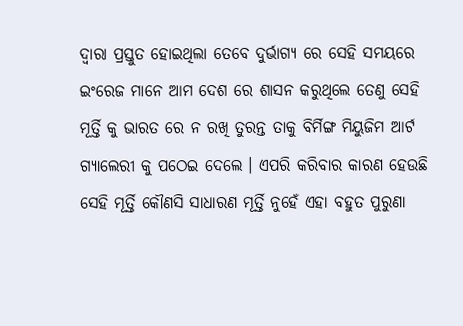ଦ୍ୱାରା ପ୍ରସ୍ତୁତ ହୋଇଥିଲା ତେବେ ଦୁର୍ଭାଗ୍ୟ ରେ ସେହି ସମୟରେ ଇଂରେଜ ମାନେ ଆମ ଦେଶ ରେ ଶାସନ କରୁଥିଲେ ତେଣୁ ସେହି ମୂର୍ତ୍ତି କୁ ଭାରତ ରେ ନ ରଖି ତୁରନ୍ତ ତାକୁ ବିର୍ମିଙ୍ଗ ମିୟୁଜିମ ଆର୍ଟ ଗ୍ୟାଲେରୀ କୁ ପଠେଇ ଦେଲେ । ଏପରି କରିବାର କାରଣ ହେଉଛି ସେହି ମୂର୍ତ୍ତି କୌଣସି ସାଧାରଣ ମୂର୍ତ୍ତି ନୁହେଁ ଏହା ବହୁତ ପୁରୁଣା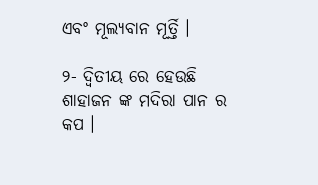ଏବଂ ମୂଲ୍ୟବାନ ମୂର୍ତ୍ତି ।

୨- ଦ୍ଵିତୀୟ ରେ ହେଉଛି ଶାହାଜନ ଙ୍କ ମଦିରା ପାନ ର କପ ।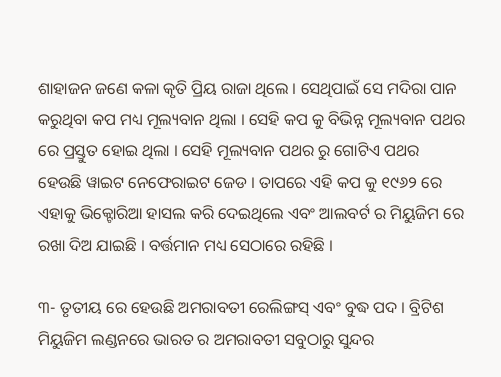ଶାହାଜନ ଜଣେ କଳା କୃତି ପ୍ରିୟ ରାଜା ଥିଲେ । ସେଥିପାଇଁ ସେ ମଦିରା ପାନ କରୁଥିବା କପ ମଧ୍ୟ ମୂଲ୍ୟବାନ ଥିଲା । ସେହି କପ କୁ ବିଭିନ୍ନ ମୂଲ୍ୟବାନ ପଥର ରେ ପ୍ରସ୍ତୁତ ହୋଇ ଥିଲା । ସେହି ମୂଲ୍ୟବାନ ପଥର ରୁ ଗୋଟିଏ ପଥର ହେଉଛି ୱାଇଟ ନେଫେରାଇଟ ଜେଡ । ତାପରେ ଏହି କପ କୁ ୧୯୬୨ ରେ ଏହାକୁ ଭିକ୍ଟୋରିଆ ହାସଲ କରି ଦେଇଥିଲେ ଏବଂ ଆଲବର୍ଟ ର ମିୟୁଜିମ ରେ ରଖା ଦିଅ ଯାଇଛି । ବର୍ତ୍ତମାନ ମଧ୍ୟ ସେଠାରେ ରହିଛି ।

୩- ତୃତୀୟ ରେ ହେଉଛି ଅମରାବତୀ ରେଲିଙ୍ଗସ୍ ଏବଂ ବୁଦ୍ଧ ପଦ । ବ୍ରିଟିଶ ମିୟୁଜିମ ଲଣ୍ଡନରେ ଭାରତ ର ଅମରାବତୀ ସବୁଠାରୁ ସୁନ୍ଦର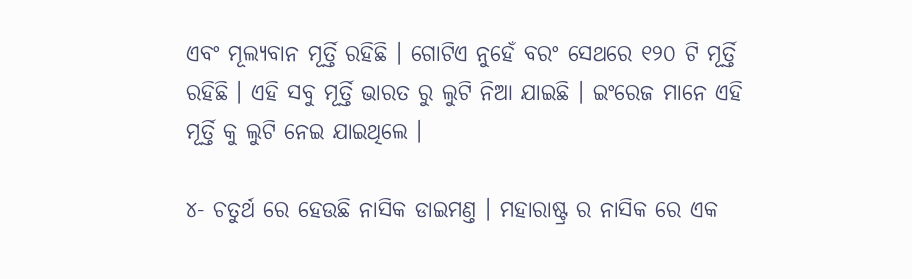ଏବଂ ମୂଲ୍ୟବାନ ମୂର୍ତ୍ତି ରହିଛି । ଗୋଟିଏ ନୁହେଁ ବରଂ ସେଥରେ ୧୨୦ ଟି ମୂର୍ତ୍ତି ରହିଛି । ଏହି ସବୁ ମୂର୍ତ୍ତି ଭାରତ ରୁ ଲୁଟି ନିଆ ଯାଇଛି । ଇଂରେଜ ମାନେ ଏହି ମୂର୍ତ୍ତି କୁ ଲୁଟି ନେଇ ଯାଇଥିଲେ ।

୪- ଚତୁର୍ଥ ରେ ହେଉଛି ନାସିକ ଡାଇମଣ୍ତ । ମହାରାଷ୍ଟ୍ର ର ନାସିକ ରେ ଏକ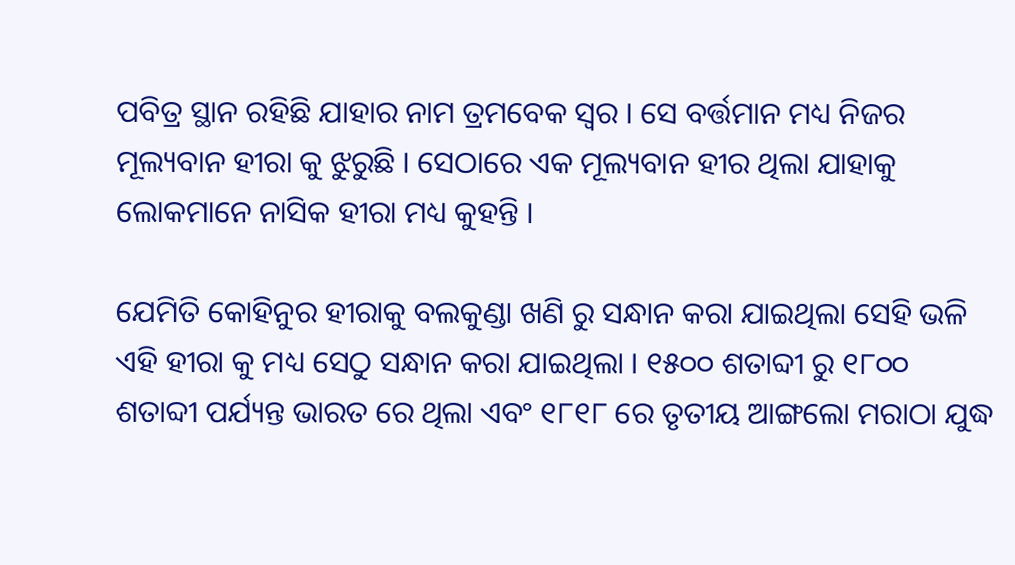ପବିତ୍ର ସ୍ଥାନ ରହିଛି ଯାହାର ନାମ ତ୍ରମବେକ ସ୍ୱର । ସେ ବର୍ତ୍ତମାନ ମଧ୍ୟ ନିଜର ମୂଲ୍ୟବାନ ହୀରା କୁ ଝୁରୁଛି । ସେଠାରେ ଏକ ମୂଲ୍ୟବାନ ହୀର ଥିଲା ଯାହାକୁ ଲୋକମାନେ ନାସିକ ହୀରା ମଧ୍ୟ କୁହନ୍ତି ।

ଯେମିତି କୋହିନୁର ହୀରାକୁ ବଲକୁଣ୍ଡା ଖଣି ରୁ ସନ୍ଧାନ କରା ଯାଇଥିଲା ସେହି ଭଳି ଏହି ହୀରା କୁ ମଧ୍ୟ ସେଠୁ ସନ୍ଧାନ କରା ଯାଇଥିଲା । ୧୫୦୦ ଶତାବ୍ଦୀ ରୁ ୧୮୦୦ ଶତାବ୍ଦୀ ପର୍ଯ୍ୟନ୍ତ ଭାରତ ରେ ଥିଲା ଏବଂ ୧୮୧୮ ରେ ତୃତୀୟ ଆଙ୍ଗଲୋ ମରାଠା ଯୁଦ୍ଧ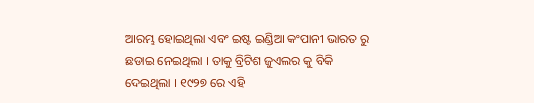ଆରମ୍ଭ ହୋଇଥିଲା ଏବଂ ଇଷ୍ଟ ଇଣ୍ଡିଆ କଂପାନୀ ଭାରତ ରୁ ଛଡାଇ ନେଇଥିଲା । ତାକୁ ବ୍ରିଟିଶ ଜୁଏଲର କୁ ବିକି ଦେଇଥିଲା । ୧୯୨୭ ରେ ଏହି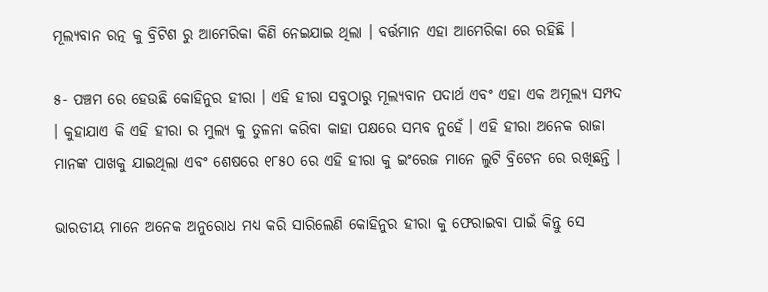ମୂଲ୍ୟବାନ ରତ୍ନ କୁ ବ୍ରିଟିଶ ରୁ ଆମେରିକା କିଣି ନେଇଯାଇ ଥିଲା । ବର୍ତ୍ତମାନ ଏହା ଆମେରିକା ରେ ରହିଛି ।

୫- ପଞ୍ଚମ ରେ ହେଉଛି କୋହିନୁର ହୀରା । ଏହି ହୀରା ସବୁଠାରୁ ମୂଲ୍ୟବାନ ପଦାର୍ଥ ଏବଂ ଏହା ଏକ ଅମୂଲ୍ୟ ସମ୍ପଦ । କୁହାଯାଏ କି ଏହି ହୀରା ର ମୁଲ୍ୟ କୁ ତୁଳନା କରିବା କାହା ପକ୍ଷରେ ସମ୍ଭବ ନୁହେଁ । ଏହି ହୀରା ଅନେକ ରାଜା ମାନଙ୍କ ପାଖକୁ ଯାଇଥିଲା ଏବଂ ଶେଷରେ ୧୮୫୦ ରେ ଏହି ହୀରା କୁ ଇଂରେଜ ମାନେ ଲୁଟି ବ୍ରିଟେନ ରେ ରଖିଛନ୍ତି ।

ଭାରତୀୟ ମାନେ ଅନେକ ଅନୁରୋଧ ମଧ୍ୟ କରି ସାରିଲେଣି କୋହିନୁର ହୀରା କୁ ଫେରାଇବା ପାଇଁ କିନ୍ତୁ ସେ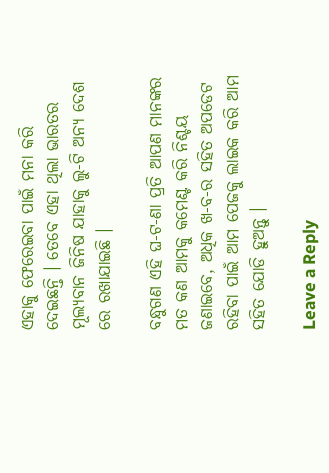ଏହାକୁ ଫେରେଇବା ପାଇଁ ମନା କରି ଦେଇଛନ୍ତି । ତେବେ ଏହା ଥିଲା ଭାରତର ମୂଲ୍ୟବାନ ଜିନିଷ ଯାହାକୁ ଲୁ-ଟି ଅନ୍ୟ ଦେଶ ରେ ରଖାଯାଇଛି ।

ବନ୍ଧୁଗଣ ଏହି ଘ-ଟ-ଣା ପ୍ରତି ଆପଣ ମାନଙ୍କର ମତ କଣ ଆମକୁ କମେଣ୍ଟ କରି ନିଶ୍ଚୟ ଜଣାଇବେ, ଅଧିକ ଖ-ବ-ର ସହିତ ଅପଡେଟ ରହିବା ପାଇଁ ଆମ ପେଜକୁ ଲାଇକ କରି ଆମ ସହିତ ଯୋଡି ହୁଅନ୍ତୁ ।

Leave a Reply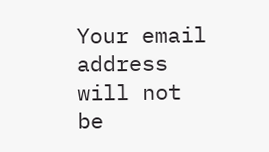Your email address will not be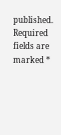published. Required fields are marked *